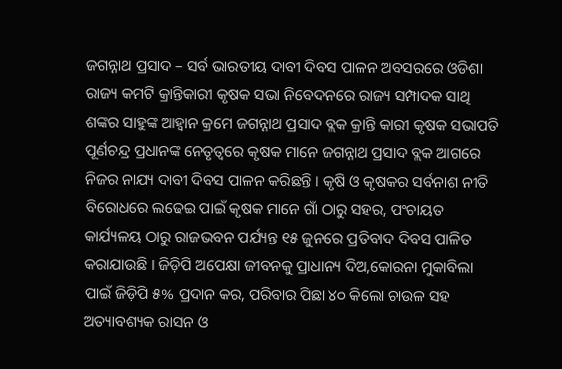ଜଗନ୍ନାଥ ପ୍ରସାଦ – ସର୍ବ ଭାରତୀୟ ଦାବୀ ଦିବସ ପାଳନ ଅବସରରେ ଓଡିଶା ରାଜ୍ୟ କମଟି କ୍ରାନ୍ତିକାରୀ କୃଷକ ସଭା ନିବେଦନରେ ରାଜ୍ୟ ସମ୍ପାଦକ ସାଥି ଶଙ୍କର ସାହୁଙ୍କ ଆହ୍ୱାନ କ୍ରମେ ଜଗନ୍ନାଥ ପ୍ରସାଦ ବ୍ଲକ କ୍ରାନ୍ତି କାରୀ କୃଷକ ସଭାପତି ପୂର୍ଣଚନ୍ଦ୍ର ପ୍ରଧାନଙ୍କ ନେତୃତ୍ୱରେ କୃଷକ ମାନେ ଜଗନ୍ନାଥ ପ୍ରସାଦ ବ୍ଲକ ଆଗରେ ନିଜର ନାଯ୍ୟ ଦାବୀ ଦିବସ ପାଳନ କରିଛନ୍ତି । କୃଷି ଓ କୃଷକର ସର୍ବନାଶ ନୀତି ବିରୋଧରେ ଲଢେଇ ପାଇଁ କୃଷକ ମାନେ ଗାଁ ଠାରୁ ସହର, ପଂଚାୟତ କାର୍ଯ୍ୟଳୟ ଠାରୁ ରାଜଭବନ ପର୍ଯ୍ୟନ୍ତ ୧୫ ଜୁନରେ ପ୍ରତିବାଦ ଦିବସ ପାଳିତ କରାଯାଉଛି । ଜିଡ଼ିପି ଅପେକ୍ଷା ଜୀବନକୁ ପ୍ରାଧାନ୍ୟ ଦିଅ,କୋରନା ମୁକାବିଲା ପାଇଁ ଜିଡ଼ିପି ୫% ପ୍ରଦାନ କର, ପରିବାର ପିଛା ୪୦ କିଲୋ ଚାଉଳ ସହ ଅତ୍ୟାବଶ୍ୟକ ରାସନ ଓ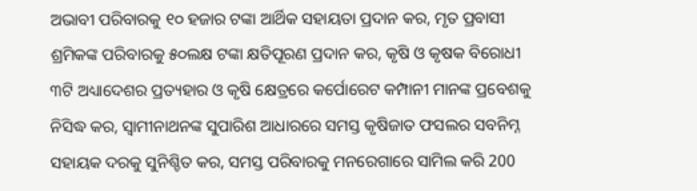ଅଭାବୀ ପରିବାରକୁ ୧୦ ହଜାର ଟଙ୍କା ଆର୍ଥିକ ସହାୟତା ପ୍ରଦାନ କର, ମୃତ ପ୍ରବାସୀ ଶ୍ରମିକଙ୍କ ପରିବାରକୁ ୫୦ଲକ୍ଷ ଟଙ୍କା କ୍ଷତିପୂରଣ ପ୍ରଦାନ କର, କୃଷି ଓ କୃଷକ ବିରୋଧୀ ୩ଟି ଅଧ୍ୟାଦେଶର ପ୍ରତ୍ୟହାର ଓ କୃଷି କ୍ଷେତ୍ରରେ କର୍ପୋରେଟ କମ୍ପାନୀ ମାନଙ୍କ ପ୍ରବେଶକୁ ନିସିଦ୍ଧ କର, ସ୍ୱାମୀନାଥନଙ୍କ ସୁପାରିଶ ଆଧାରରେ ସମସ୍ତ କୃଷିଜାତ ଫସଲର ସବନିମ୍ନ ସହାୟକ ଦରକୁ ସୁନିଶ୍ଚିତ କର, ସମସ୍ତ ପରିବାରକୁ ମନରେଗାରେ ସାମିଲ କରି 200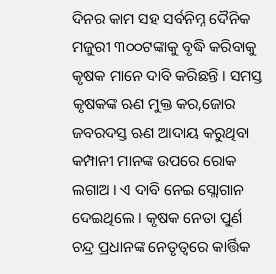ଦିନର କାମ ସହ ସର୍ବନିମ୍ନ ଦୈନିକ ମଜୁରୀ ୩୦୦ଟଙ୍କାକୁ ବୃଦ୍ଧି କରିବାକୁ କୃଷକ ମାନେ ଦାବି କରିଛନ୍ତି । ସମସ୍ତ କୃଷକଙ୍କ ଋଣ ମୁକ୍ତ କର,ଜୋର ଜବରଦସ୍ତ ଋଣ ଆଦାୟ କରୁଥିବା କମ୍ପାନୀ ମାନଙ୍କ ଉପରେ ରୋକ ଲଗାଅ । ଏ ଦାବି ନେଇ ସ୍ଲୋଗାନ ଦେଇଥିଲେ । କୃଷକ ନେତା ପୁର୍ଣ ଚନ୍ଦ୍ର ପ୍ରଧାନଙ୍କ ନେତୃତ୍ୱରେ କାର୍ତ୍ତିକ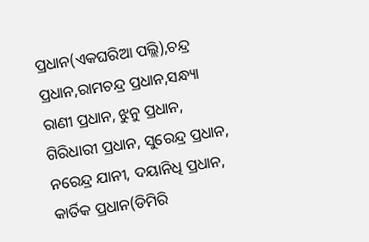ପ୍ରଧାନ(ଏକଘରିଆ ପଲ୍ଲି),ଚନ୍ଦ୍ର ପ୍ରଧାନ,ରାମଚନ୍ଦ୍ର ପ୍ରଧାନ,ସନ୍ଧ୍ୟା ରାଣୀ ପ୍ରଧାନ, ଝୁନୁ ପ୍ରଧାନ, ଗିରିଧାରୀ ପ୍ରଧାନ, ସୁରେନ୍ଦ୍ର ପ୍ରଧାନ, ନରେନ୍ଦ୍ର ଯାନୀ, ଦୟାନିଧି ପ୍ରଧାନ, କାର୍ତିକ ପ୍ରଧାନ(ଡିମିରି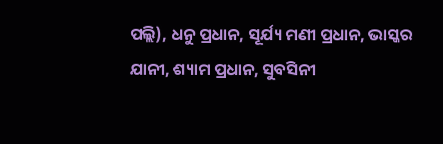ପଲ୍ଲି), ଧନୁ ପ୍ରଧାନ, ସୂର୍ଯ୍ୟ ମଣୀ ପ୍ରଧାନ, ଭାସ୍କର ଯାନୀ, ଶ୍ୟାମ ପ୍ରଧାନ, ସୁବସିନୀ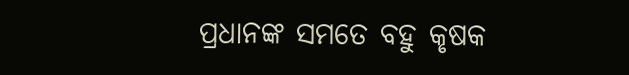ପ୍ରଧାନଙ୍କ ସମତେ ବହୁ କୃଷକ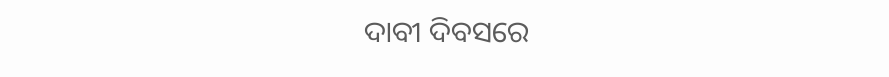ଦାବୀ ଦିବସରେ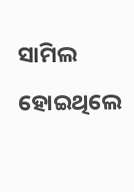ସାମିଲ ହୋଇଥିଲେ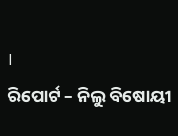।
ରିପୋର୍ଟ – ନିଲୁ ବିଷୋୟୀ